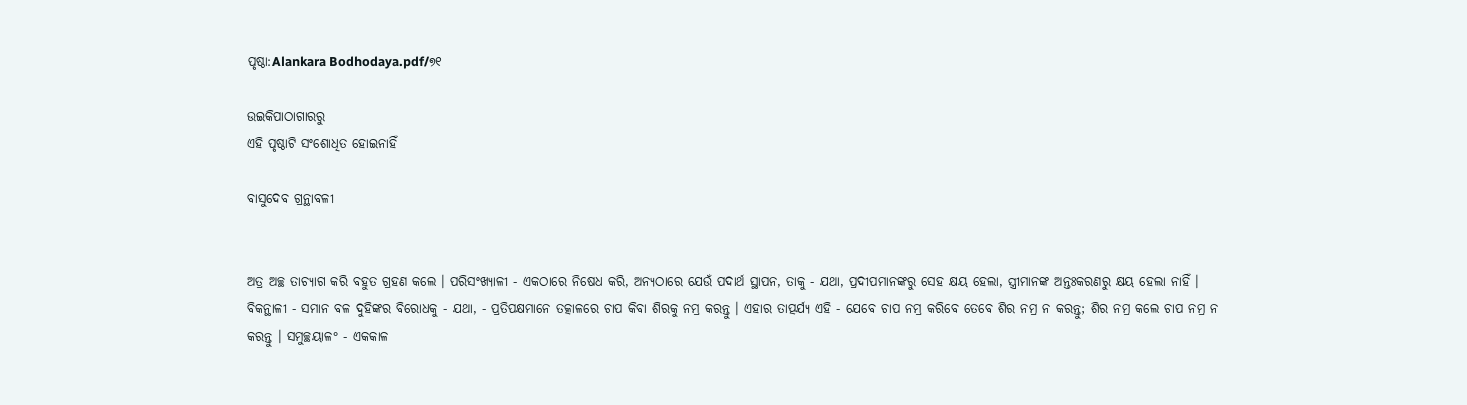ପୃଷ୍ଠା:Alankara Bodhodaya.pdf/୭୧

ଉଇକିପାଠାଗାର‌ରୁ
ଏହି ପୃଷ୍ଠାଟି ସଂଶୋଧିତ ହୋଇନାହିଁ

ବାସୁଦେବ ଗ୍ରନ୍ଥାବଳୀ


ଅତ୍ର ଅଚ୍ଛ ତାଚ୍ୟାଗ କରି ବହୁତ ଗ୍ରହଣ କଲେ । ପରିସଂଖ୍ୟାଳୀ - ଏକଠାରେ ନିଷେଧ କରି, ଅନ୍ୟଠାରେ ଯେଉଁ ପଦାର୍ଥ ସ୍ଥାପନ, ତାକୁ - ଯଥା, ପ୍ରଦୀପମାନଙ୍କରୁ ସେହ କ୍ଷୟ ହେଲା, ସ୍ତ୍ରୀମାନଙ୍କ ଅନ୍ତଃକରଣରୁ କ୍ଷୟ ହେଲା ନାହିଁ । ବିକନ୍ଥାଳୀ - ସମାନ ବଳ ଦୁହିଙ୍କର ବିରୋଧକୁ - ଯଥା, - ପ୍ରତିପକ୍ଷମାନେ ତତ୍କାଳରେ ଚାପ କିବା ଶିରକୁ ନମ୍ର କରନ୍ତୁ । ଏହାର ତାତ୍ପର୍ଯ୍ୟ ଏହି - ଯେବେ ଚାପ ନମ୍ର କରିବେ ତେବେ ଶିର ନମ୍ର ନ କରନ୍ତୁ; ଶିର ନମ୍ର କଲେ ଚାପ ନମ୍ର ନ କରନ୍ତୁ । ସମୁଚ୍ଛୟାଳ° - ଏକକାଳ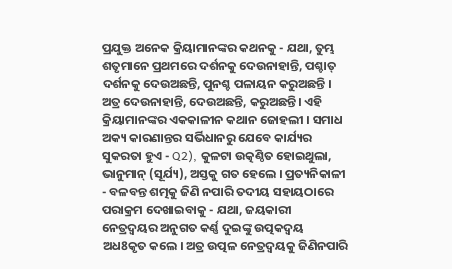ପ୍ରଯୁକ୍ତ ଅନେକ କ୍ରିୟାମାନଙ୍କର କଥନକୁ - ଯଥା, ତୁମ୍ଭ ଶତୃମାନେ ପ୍ରଥମରେ ଦର୍ଶନକୁ ଦେଉନାହାନ୍ତି, ପଶ୍ଚାତ୍ ଦର୍ଶନକୁ ଦେଉଅଛନ୍ତି, ପୁନଶ୍ଚ ପଳାୟନ କରୁଅଛନ୍ତି । ଅତ୍ର ଦେଉନାହାନ୍ତି, ଦେଉଅଛନ୍ତି, କରୁଅଛନ୍ତି। ଏହି କ୍ରିୟାମାନଙ୍କର ଏକକାଳୀନ କଥାନ ଜୋହଲୀ । ସମାଧ ଅକ୍ୟ କାରଣାନ୍ତର ସର୍ଭିଧାନରୁ ଯେବେ କାର୍ଯ୍ୟର ସୁକରତା ହୁଏ - Q2), କୁଳଟା ଉତ୍କଣ୍ଠିତ ହୋଇଥୁଲା, ଭାନୁମାନ୍ (ସୂର୍ଯ୍ୟ), ଅସ୍ତକୁ ଗତ ହେଲେ । ପ୍ରତ୍ୟନିକାଳୀ - ବଳବନ୍ତ ଶତ୍ମକୁ ଜିଣି ନପାରି ତଦୀୟ ସହାୟଠାରେ ପରାକ୍ରମ ଦେଖାଇବାକୁ - ଯଥା, ଜୟକାରୀ ନେତ୍ରଦ୍ବୟର ଅନୁଗତ କର୍ଣ୍ଣ ଦୁଇଙ୍କୁ ଉତ୍ପକଦ୍ୱୟ ଅଧ8କୃତ କଲେ । ଅତ୍ର ଉତ୍ପଳ ନେତ୍ରଦ୍ବୟକୁ ଜିଣିନପାରି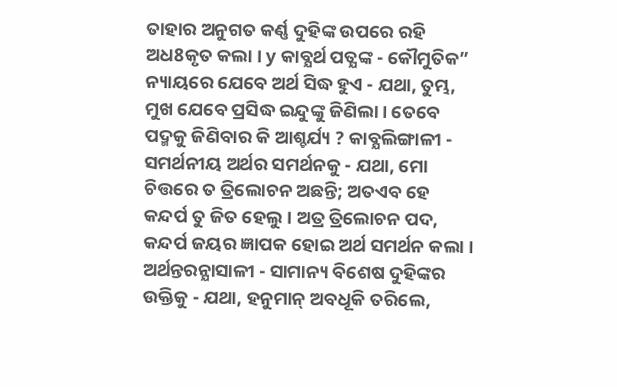ତାହାର ଅନୁଗତ କର୍ଣ୍ଣ ଦୁହିଙ୍କ ଉପରେ ରହି ଅଧ8କୃତ କଲା । y କାବ୍ଯର୍ଥ ପତ୍ଯଙ୍କ - କୌମୁତିକ” ନ୍ୟାୟରେ ଯେବେ ଅର୍ଥ ସିଦ୍ଧ ହୁଏ - ଯଥା, ତୁମ୍ଭ, ମୁଖ ଯେବେ ପ୍ରସିଦ୍ଧ ଇନ୍ଦୁଙ୍କୁ ଜିଣିଲା। ତେବେ ପଦ୍ମକୁ ଜିଣିବାର କି ଆଶ୍ଚର୍ଯ୍ୟ ? କାବ୍ଯଲିଙ୍ଗାଳୀ - ସମର୍ଥନୀୟ ଅର୍ଥର ସମର୍ଥନକୁ - ଯଥା, ମୋ ଚିତ୍ତରେ ତ ତ୍ରିଲୋଚନ ଅଛନ୍ତି; ଅତଏବ ହେ କନ୍ଦର୍ପ ତୁ ଜିତ ହେଲୁ । ଅତ୍ର ତ୍ରିଲୋଚନ ପଦ, କନ୍ଦର୍ପ ଜୟର ଜ୍ଞାପକ ହୋଇ ଅର୍ଥ ସମର୍ଥନ କଲା । ଅର୍ଥନ୍ତରନ୍ଯାସାଳୀ - ସାମାନ୍ୟ ବିଶେଷ ଦୁହିଙ୍କର ଉକ୍ତିକୁ - ଯଥା, ହନୁମାନ୍ ଅବଧୂକି ତରିଲେ,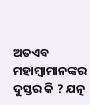ଅତଏବ ମହାମ୍ବାମାନଙ୍କର ଦୁସ୍ତର କି ? ଯତ୍ନ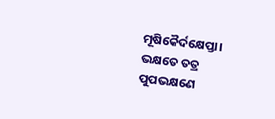ମୂଷିକୈର୍ଦକ୍ଷେପ୍ତା। ଭକ୍ଷତେ ତତ୍ର ପୁପଭକ୍ଷଣେ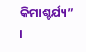କିମାଶ୍ଚର୍ଯ୍ୟ” ।